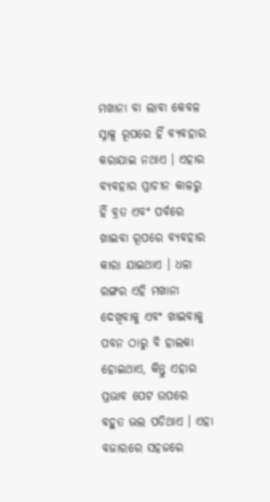ମଖାନା ବା ଲାବା କେବଳ ସ୍ନାକ୍ସ ରୂପରେ ହିଁ ବ୍ୟବହାର କରାଯାଇ ନଥାଏ । ଏହାର ବ୍ୟବହାର ପ୍ରାଚୀନ କାଳରୁ ହିଁ ବ୍ରତ ଏବଂ ପର୍ବରେ ଖାଇବା ରୂପରେ ବ୍ୟବହାର କାରା ଯାଇଥାଏ । ଧଳା ରଙ୍ଗର ଏହି ମଖାନା ଦେଖିବାକୁ ଏବଂ ଖାଇବାକୁ ପବନ ଠାରୁ ବି ହାଲକା ହୋଇଥାଏ, କିନ୍ତୁ ଏହାର ପ୍ରଭାବ ପେଟ ଉପରେ ବହୁତ ଭଲ ପଡିଥାଏ । ଏହା ବଜାରରେ ସହଜରେ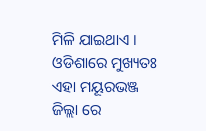ମିଳି ଯାଇଥାଏ । ଓଡିଶାରେ ମୁଖ୍ୟତଃ ଏହା ମୟୂରଭଞ୍ଜ ଜିଲ୍ଲା ରେ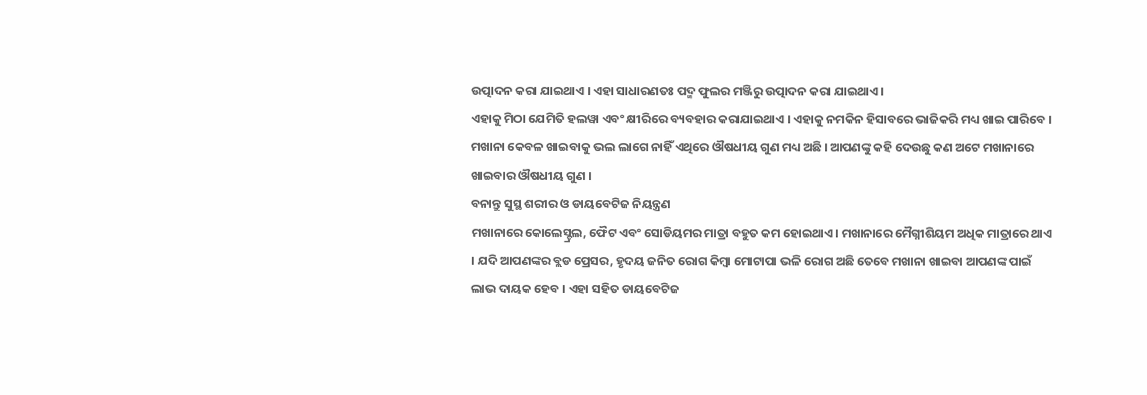ଉତ୍ପାଦନ କରା ଯାଇଥାଏ । ଏହା ସାଧାରଣତଃ ପଦ୍ମ ଫୁଲର ମଞ୍ଜିରୁ ଉତ୍ପାଦନ କରା ଯାଇଥାଏ ।
ଏହାକୁ ମିଠା ଯେମିତି ହଲୱା ଏବଂ କ୍ଷୀରିରେ ବ୍ୟବହାର କରାଯାଇଥାଏ । ଏହାକୁ ନମକିନ ହିସାବରେ ଭାଜିକରି ମଧ୍ୟ ଖାଇ ପାରିବେ । ମଖାନା କେବଳ ଖାଇବାକୁ ଭଲ ଲାଗେ ନାହିଁ ଏଥିରେ ଔଷଧୀୟ ଗୁଣ ମଧ୍ୟ ଅଛି । ଆପଣଙ୍କୁ କହି ଦେଉଛୁ କଣ ଅଟେ ମଖାନାରେ ଖାଇବାର ଔଷଧୀୟ ଗୁଣ ।
ବନାନ୍ତୁ ସୁସ୍ଥ ଶରୀର ଓ ଡାୟବେଟିଜ ନିୟନ୍ତ୍ରଣ
ମଖାନାରେ କୋଲେସ୍ଟ୍ରଲ, ଫୈଟ ଏବଂ ସୋଡିୟମର ମାତ୍ରା ବହୁତ କମ ହୋଇଥାଏ । ମଖାନାରେ ମୈଗ୍ନୀଶିୟମ ଅଧିକ ମାତ୍ରାରେ ଥାଏ । ଯଦି ଆପଣଙ୍କର ବ୍ଲଡ ପ୍ରେସର, ହୃଦୟ ଜନିତ ରୋଗ କିମ୍ବା ମୋଟାପା ଭଳି ରୋଗ ଅଛି ତେବେ ମଖାନା ଖାଇବା ଆପଣଙ୍କ ପାଇଁ ଲାଭ ଦାୟକ ହେବ । ଏହା ସହିତ ଡାୟବେଟିଜ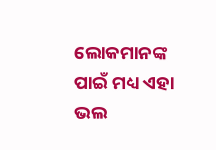ଲୋକମାନଙ୍କ ପାଇଁ ମଧ୍ୟ ଏହା ଭଲ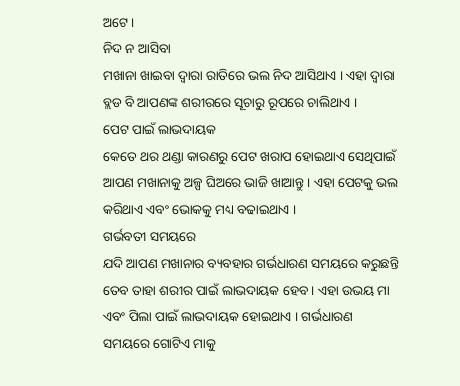ଅଟେ ।
ନିଦ ନ ଆସିବା
ମଖାନା ଖାଇବା ଦ୍ଵାରା ରାତିରେ ଭଲ ନିଦ ଆସିଥାଏ । ଏହା ଦ୍ଵାରା ବ୍ଲଡ ବି ଆପଣଙ୍କ ଶରୀରରେ ସୂଚାରୁ ରୂପରେ ଚାଲିଥାଏ ।
ପେଟ ପାଇଁ ଲାଭଦାୟକ
କେତେ ଥର ଥଣ୍ଡା କାରଣରୁ ପେଟ ଖରାପ ହୋଇଥାଏ ସେଥିପାଇଁ ଆପଣ ମଖାନାକୁ ଅଳ୍ପ ଘିଅରେ ଭାଜି ଖାଆନ୍ତୁ । ଏହା ପେଟକୁ ଭଲ କରିଥାଏ ଏବଂ ଭୋକକୁ ମଧ୍ୟ ବଢାଇଥାଏ ।
ଗର୍ଭବତୀ ସମୟରେ
ଯଦି ଆପଣ ମଖାନାର ବ୍ୟବହାର ଗର୍ଭଧାରଣ ସମୟରେ କରୁଛନ୍ତି ତେବ ତାହା ଶରୀର ପାଇଁ ଲାଭଦାୟକ ହେବ । ଏହା ଉଭୟ ମା ଏବଂ ପିଲା ପାଇଁ ଲାଭଦାୟକ ହୋଇଥାଏ । ଗର୍ଭଧାରଣ ସମୟରେ ଗୋଟିଏ ମାକୁ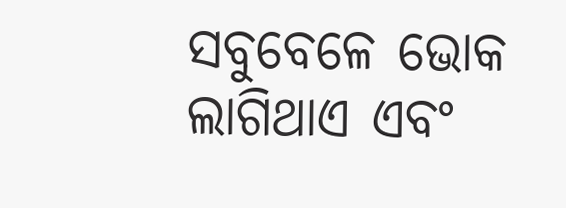ସବୁବେଳେ ଭୋକ ଲାଗିଥାଏ ଏବଂ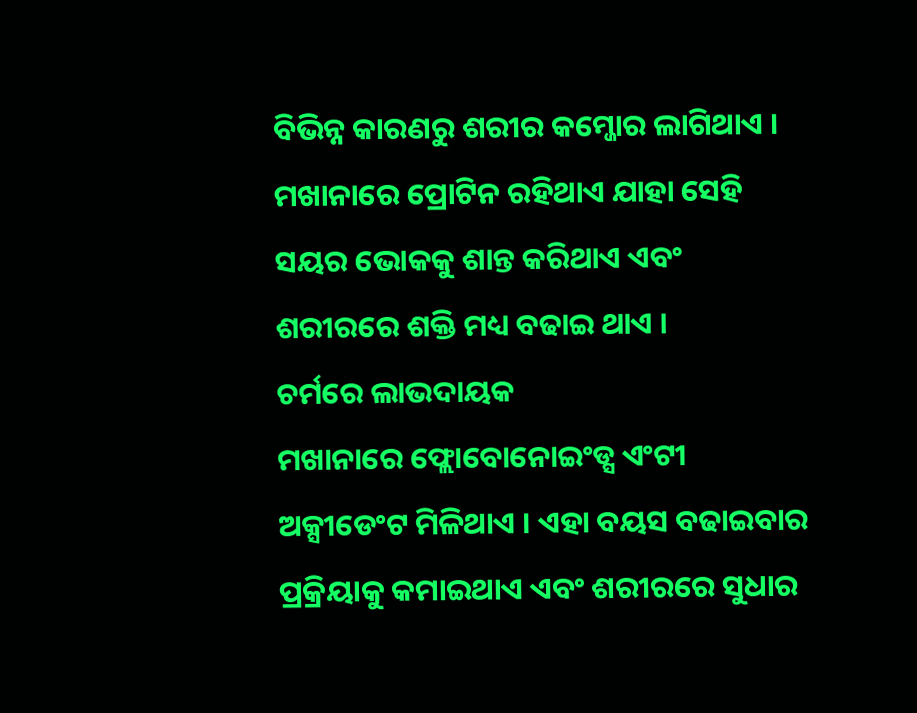ବିଭିନ୍ନ କାରଣରୁ ଶରୀର କମ୍ଜୋର ଲାଗିଥାଏ । ମଖାନାରେ ପ୍ରୋଟିନ ରହିଥାଏ ଯାହା ସେହି ସୟର ଭୋକକୁ ଶାନ୍ତ କରିଥାଏ ଏବଂ ଶରୀରରେ ଶକ୍ତି ମଧ୍ୟ ବଢାଇ ଥାଏ ।
ଚର୍ମରେ ଲାଭଦାୟକ
ମଖାନାରେ ଫ୍ଲୋବୋନୋଇଂଡ୍ସ ଏଂଟୀ ଅକ୍ସୀଡେଂଟ ମିଳିଥାଏ । ଏହା ବୟସ ବଢାଇବାର ପ୍ରକ୍ରିୟାକୁ କମାଇଥାଏ ଏବଂ ଶରୀରରେ ସୁଧାର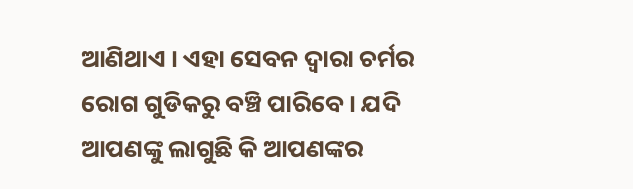ଆଣିଥାଏ । ଏହା ସେବନ ଦ୍ଵାରା ଚର୍ମର ରୋଗ ଗୁଡିକରୁ ବଞ୍ଚି ପାରିବେ । ଯଦି ଆପଣଙ୍କୁ ଲାଗୁଛି କି ଆପଣଙ୍କର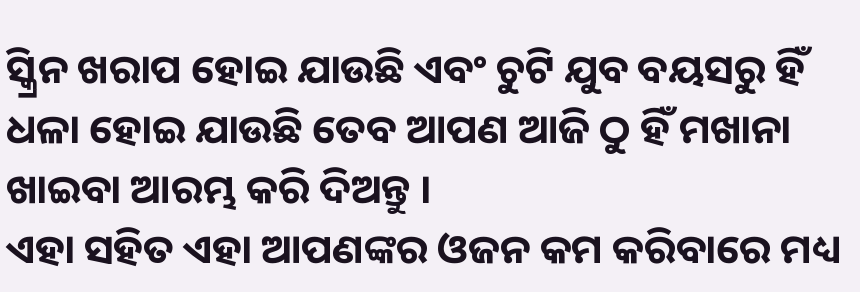ସ୍କ୍ରିନ ଖରାପ ହୋଇ ଯାଉଛି ଏବଂ ଚୁଟି ଯୁବ ବୟସରୁ ହିଁ ଧଳା ହୋଇ ଯାଉଛି ତେବ ଆପଣ ଆଜି ଠୁ ହିଁ ମଖାନା ଖାଇବା ଆରମ୍ଭ କରି ଦିଅନ୍ତୁ ।
ଏହା ସହିତ ଏହା ଆପଣଙ୍କର ଓଜନ କମ କରିବାରେ ମଧ୍ୟ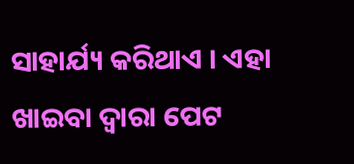ସାହାର୍ଯ୍ୟ କରିଥାଏ । ଏହା ଖାଇବା ଦ୍ଵାରା ପେଟ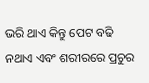ଭରି ଥାଏ କିନ୍ତୁ ପେଟ ବଢି ନଥାଏ ଏବଂ ଶରୀରରେ ପ୍ରଚୁର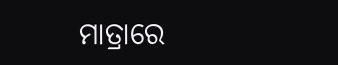ମାତ୍ରାରେ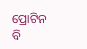ପ୍ରୋଟିନ ବି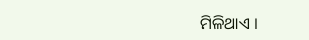ମିଳିଥାଏ ।